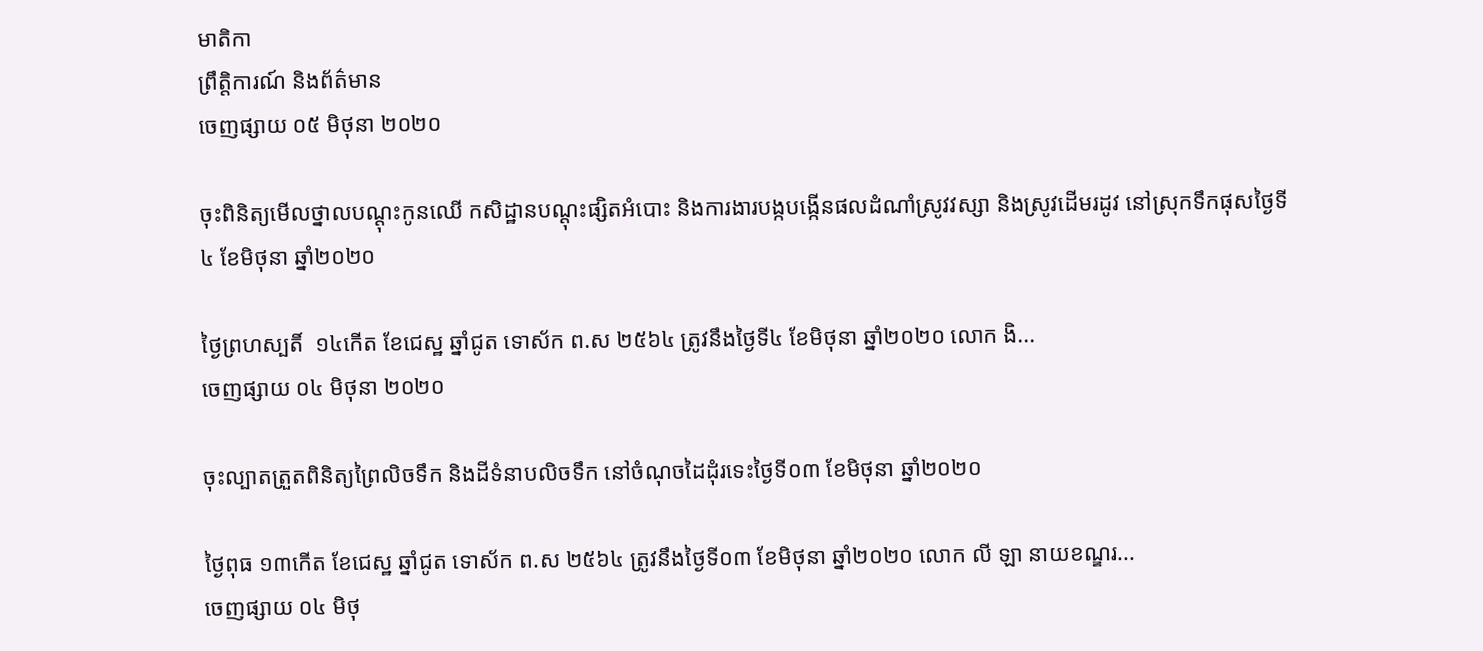មាតិកា
ព្រឹត្តិការណ៍ និងព័ត៌មាន
ចេញផ្សាយ ០៥ មិថុនា ២០២០

ចុះពិនិត្យមើលថ្នាលបណ្តុះកូនឈើ កសិដ្ឋានបណ្តុះផ្សិតអំបោះ និងការងារបង្កបង្កើនផលដំណាំស្រូវវស្សា និងស្រូវដើមរដូវ នៅស្រុកទឹកផុសថ្ងៃទី៤ ខែមិថុនា ឆ្នាំ២០២០

ថ្ងៃព្រហស្បតិ៍  ១៤កើត ខែជេស្ឋ ឆ្នាំជូត ទោស័ក ព.ស ២៥៦៤ ត្រូវនឹងថ្ងៃទី៤ ខែមិថុនា ឆ្នាំ២០២០ លោក ងិ...
ចេញផ្សាយ ០៤ មិថុនា ២០២០

ចុះល្បាតត្រួតពិនិត្យព្រៃលិចទឹក និងដីទំនាបលិចទឹក នៅចំណុចដៃដុំរទេះថ្ងៃទី០៣ ខែមិថុនា ឆ្នាំ២០២០

ថ្ងៃពុធ ១៣កើត ខែជេស្ឋ ឆ្នាំជូត ទោស័ក ព.ស ២៥៦៤ ត្រូវនឹងថ្ងៃទី០៣ ខែមិថុនា ឆ្នាំ២០២០ លោក លី ឡា នាយខណ្ឌរ...
ចេញផ្សាយ ០៤ មិថុ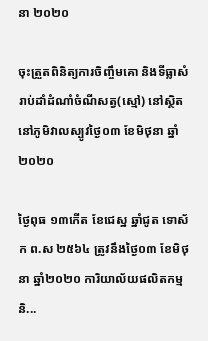នា ២០២០

ចុះត្រួតពិនិត្យការចិញ្ចឹមគោ និងទីធ្លាសំរាប់ដាំដំណាំចំណីសត្វ(ស្មៅ) នៅស្ថិតនៅភូមិវាលស្បូវថ្ងៃ០៣ ខែមិថុនា ឆ្នាំ២០២០

ថ្ងៃពុធ ១៣កើត ខែជេស្ឋ ឆ្នាំជូត ទោស័ក ព.ស ២៥៦៤ ត្រូវនឹងថ្ងៃ០៣ ខែមិថុនា ឆ្នាំ២០២០ ការិយាល័យផលិតកម្ម និ...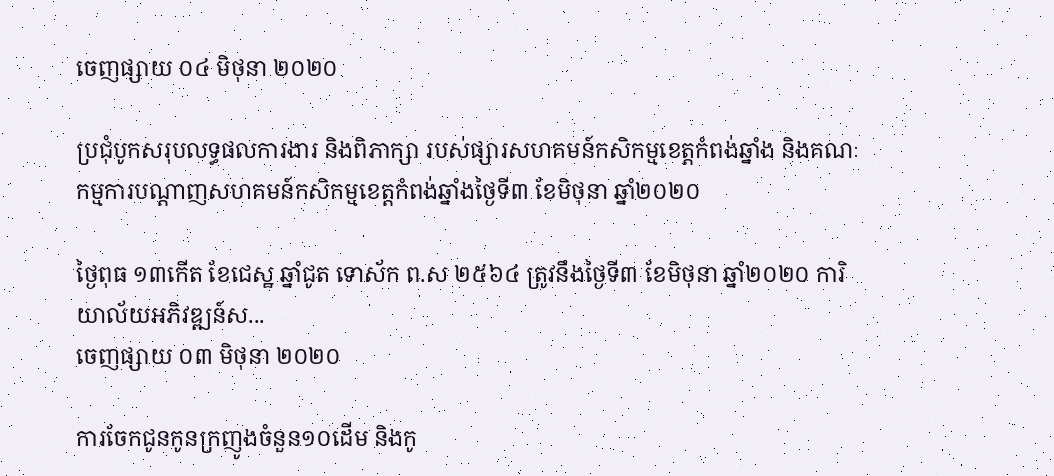ចេញផ្សាយ ០៤ មិថុនា ២០២០

ប្រជុំបូកសរុបលទ្ធផលការងារ និងពិភាក្សា របស់ផ្សារសហគមន៍កសិកម្មខេត្តកំពង់ឆ្នាំង និងគណៈកម្មការបណ្តាញសហគមន៍កសិកម្មខេត្តកំពង់ឆ្នាំងថ្ងៃទី៣ ខែមិថុនា ឆ្នាំ២០២០

ថ្ងៃពុធ ១៣កើត ខែជេស្ឋ ឆ្នាំជូត ទោស័ក ព.ស ២៥៦៤ ត្រូវនឹងថ្ងៃទី៣ ខែមិថុនា ឆ្នាំ២០២០ ការិយាល័យអភិវឌ្ឍន៍ស...
ចេញផ្សាយ ០៣ មិថុនា ២០២០

ការចែកជូនកូនក្រញូងចំនួន១០ដើម និងកូ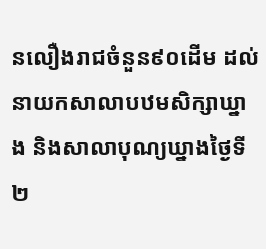នលឿងរាជចំនួន៩០ដើម ដល់នាយកសាលាបឋមសិក្សាឃ្នាង និងសាលាបុណ្យឃ្នាងថ្ងៃទី២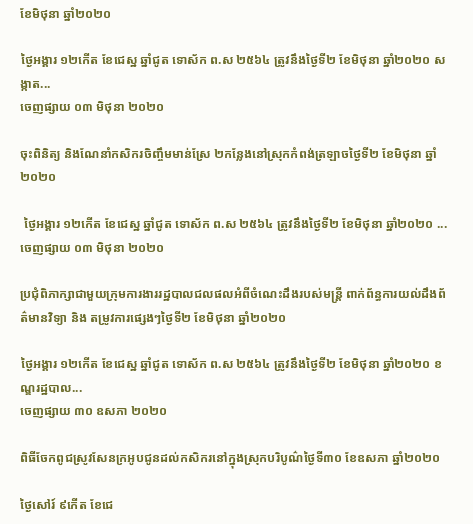ខែមិថុនា ឆ្នាំ២០២០

ថ្ងៃអង្គារ ១២កើត ខែជេស្ឋ ឆ្នាំជូត ទោស័ក ព.ស ២៥៦៤ ត្រូវនឹងថ្ងៃទី២ ខែមិថុនា ឆ្នាំ២០២០ សង្កាត...
ចេញផ្សាយ ០៣ មិថុនា ២០២០

ចុះពិនិត្យ និងណែនាំកសិករចិញ្ចឹមមាន់ស្រែ ២កន្លែងនៅស្រុកកំពង់ត្រឡាចថ្ងៃទី២ ខែមិថុនា ឆ្នាំ២០២០

 ថ្ងៃអង្គារ ១២កើត ខែជេស្ឋ ឆ្នាំជូត ទោស័ក ព.ស ២៥៦៤ ត្រូវនឹងថ្ងៃទី២ ខែមិថុនា ឆ្នាំ២០២០ ...
ចេញផ្សាយ ០៣ មិថុនា ២០២០

ប្រជុំពិភាក្សាជាមួយក្រុមការងាររដ្ឋបាលជលផលអំពីចំណេះដឹងរបស់មន្ត្រី ពាក់ព័ន្ធការយល់ដឹងព័ត៌មានវិទ្យា និង តម្រូវការផ្សេងៗថ្ងៃទី២ ខែមិថុនា ឆ្នាំ២០២០

ថ្ងៃអង្គារ ១២កើត ខែជេស្ឋ ឆ្នាំជូត ទោស័ក ព.ស ២៥៦៤ ត្រូវនឹងថ្ងៃទី២ ខែមិថុនា ឆ្នាំ២០២០ ខណ្ឌរដ្ឋបាល...
ចេញផ្សាយ ៣០ ឧសភា ២០២០

ពិធីចែកពូជស្រូវសែនក្រអូបជូនដល់កសិករនៅក្នុងស្រុកបរិបូណ៌ថ្ងៃទី៣០ ខែឧសភា ឆ្នាំ២០២០

ថ្ងៃសៅរ៍ ៩កើត ខែជេ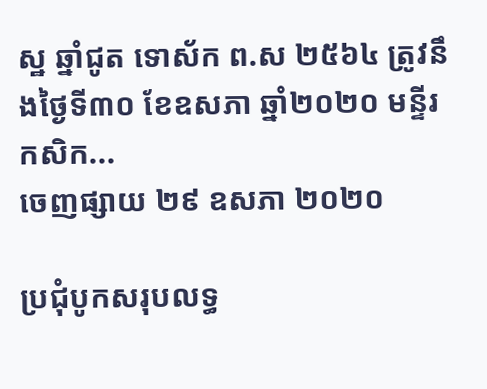ស្ឋ ឆ្នាំជូត ទោស័ក ព.ស ២៥៦៤ ត្រូវនឹងថ្ងៃទី៣០ ខែឧសភា ឆ្នាំ២០២០ មន្ទីរកសិក...
ចេញផ្សាយ ២៩ ឧសភា ២០២០

ប្រជុំបូកសរុបលទ្ធ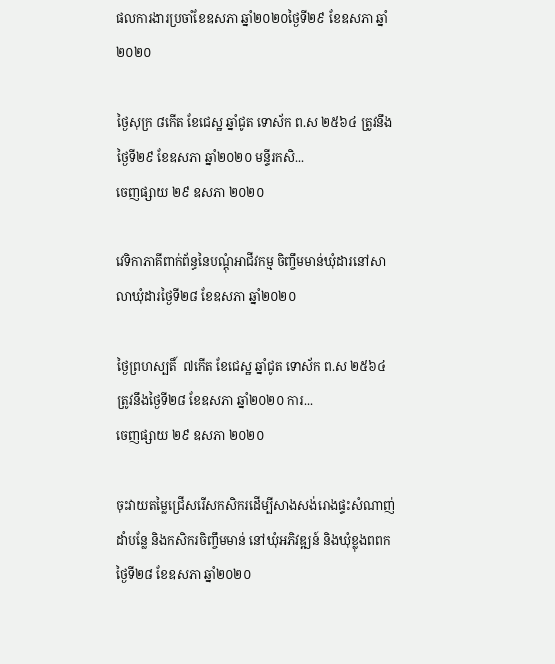ផលការងារប្រចាំខែឧសភា ឆ្នាំ២០២០ថ្ងៃទី២៩ ខែឧសភា ឆ្នាំ២០២០

ថ្ងៃសុក្រ ៨កើត ខែជេស្ឋ ឆ្នាំជូត ទោស័ក ព.ស ២៥៦៤ ត្រូវនឹងថ្ងៃទី២៩ ខែឧសភា ឆ្នាំ២០២០ មន្ទីរកសិ...
ចេញផ្សាយ ២៩ ឧសភា ២០២០

វេទិកាភាគីពាក់ព័ន្ធនៃបណ្តុំអាជីវកម្ម ចិញ្ចឹមមាន់ឃុំដារនៅសាលាឃុំដារថ្ងៃទី២៨ ខែឧសភា ឆ្នាំ២០២០

ថ្ងៃព្រហស្បតិ៍  ៧កើត ខែជេស្ឋ ឆ្នាំជូត ទោស័ក ព.ស ២៥៦៤ ត្រូវនឹងថ្ងៃទី២៨ ខែឧសភា ឆ្នាំ២០២០ ការ...
ចេញផ្សាយ ២៩ ឧសភា ២០២០

ចុះវាយតម្លៃជ្រើសរើសកសិករដើម្បីសាងសង់រោងផ្ទះសំណាញ់ដាំបន្លែ និងកសិករចិញ្ចឹមមាន់ នៅឃុំអភិវឌ្ឍន៍ និងឃុំខ្លុងពពកថ្ងៃទី២៨ ខែឧសភា ឆ្នាំ២០២០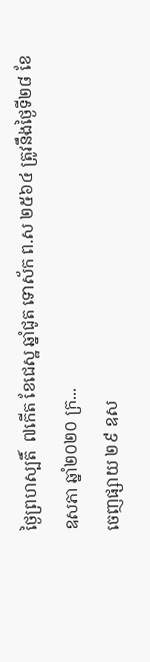ថ្ងៃព្រហស្បតិ៍  ៧កើត ខែជេស្ឋ ឆ្នាំជូត ទោស័ក ព.ស ២៥៦៤ ត្រូវនឹងថ្ងៃទី២៨ ខែឧសភា ឆ្នាំ២០២០ ក្រ...
ចេញផ្សាយ ២៩ ឧស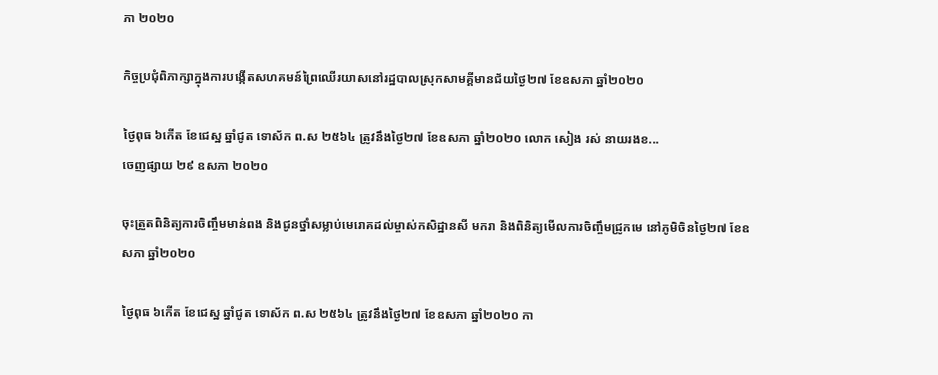ភា ២០២០

កិច្ចប្រជុំពិភាក្សាក្នុងការបង្កើតសហគមន៍ព្រៃឈើរយាសនៅរដ្ឋបាលស្រុកសាមគ្គីមានជ័យថ្ងៃ២៧ ខែឧសភា ឆ្នាំ២០២០

ថ្ងៃពុធ ៦កើត ខែជេស្ឋ ឆ្នាំជូត ទោស័ក ព.ស ២៥៦៤ ត្រូវនឹងថ្ងៃ២៧ ខែឧសភា ឆ្នាំ២០២០ លោក សៀង រស់ នាយរងខ...
ចេញផ្សាយ ២៩ ឧសភា ២០២០

ចុះត្រួតពិនិត្យការចិញ្ចឹមមាន់ពង និងជូនថ្នាំសម្លាប់មេរោគដល់ម្ចាស់កសិដ្ឋានសី មករា និងពិនិត្យមើលការចិញ្ចឹមជ្រូកមេ នៅភូមិចិនថ្ងៃ២៧ ខែឧសភា ឆ្នាំ២០២០

ថ្ងៃពុធ ៦កើត ខែជេស្ឋ ឆ្នាំជូត ទោស័ក ព.ស ២៥៦៤ ត្រូវនឹងថ្ងៃ២៧ ខែឧសភា ឆ្នាំ២០២០ កា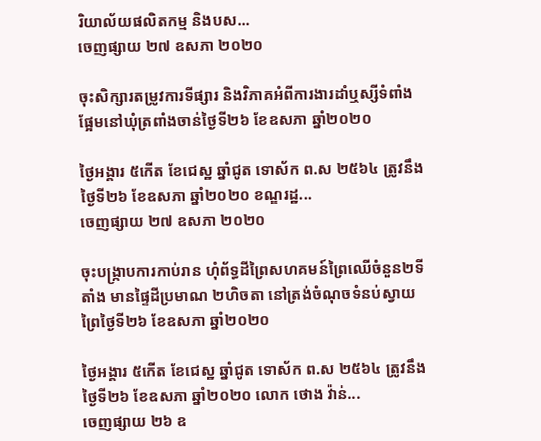រិយាល័យផលិតកម្ម និងបស...
ចេញផ្សាយ ២៧ ឧសភា ២០២០

ចុះសិក្សារតម្រូវការទីផ្សារ និងវិភាគអំពីការងារដាំឬស្សីទំពាំងផ្អែមនៅឃុំត្រពាំងចាន់ថ្ងៃទី២៦ ខែឧសភា ឆ្នាំ២០២០

ថ្ងៃអង្គារ ៥កើត ខែជេស្ឋ ឆ្នាំជូត ទោស័ក ព.ស ២៥៦៤ ត្រូវនឹងថ្ងៃទី២៦ ខែឧសភា ឆ្នាំ២០២០ ខណ្ឌរដ្ឋ...
ចេញផ្សាយ ២៧ ឧសភា ២០២០

ចុះបង្រ្កាបការកាប់រាន ហំុព័ទ្ធដីព្រៃសហគមន៍ព្រៃឈើចំនួន២ទីតាំង មានផ្ទៃដីប្រមាណ ២ហិចតា នៅត្រង់ចំណុចទំនប់ស្វាយព្រៃថ្ងៃទី២៦ ខែឧសភា ឆ្នាំ២០២០

ថ្ងៃអង្គារ ៥កើត ខែជេស្ឋ ឆ្នាំជូត ទោស័ក ព.ស ២៥៦៤ ត្រូវនឹងថ្ងៃទី២៦ ខែឧសភា ឆ្នាំ២០២០ លោក ថោង វ៉ាន់...
ចេញផ្សាយ ២៦ ឧ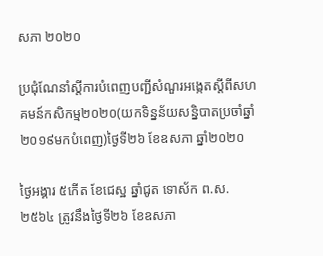សភា ២០២០

ប្រជុំណែនាំស្តីការបំពេញបញ្ជីសំណួរអង្កេតស្តីពីសហគមន៍កសិកម្ម២០២០(យកទិន្នន័យសន្និបាតប្រចាំឆ្នាំ២០១៩មកបំពេញ)ថ្ងៃទី២៦ ខែឧសភា ឆ្នាំ២០២០

ថ្ងៃអង្គារ ៥កើត ខែជេស្ឋ ឆ្នាំជូត ទោស័ក ព.ស. ២៥៦៤ ត្រូវនឹងថ្ងៃទី២៦ ខែឧសភា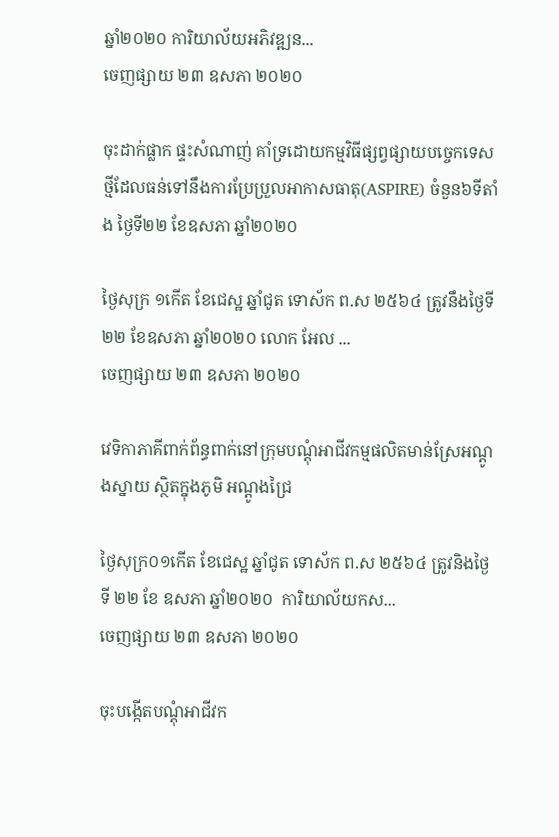ឆ្នាំ២០២០ ការិយាល័យអភិវឌ្ឍន...
ចេញផ្សាយ ២៣ ឧសភា ២០២០

ចុះដាក់ផ្លាក ផ្ទះសំណាញ់ គាំទ្រដោយកម្មវិធីផ្សព្វផ្សាយបច្ចេកទេសថ្មីដែលធន់ទៅនឹងការប្រែប្រួលអាកាសធាតុ(ASPIRE) ចំនួន៦ទីតាំង ថ្ងៃទី២២ ខែឧសភា ឆ្នាំ២០២០

ថ្ងៃសុក្រ ១កើត ខែជេស្ឋ ឆ្នាំជូត ទោស័ក ព.ស ២៥៦៤ ត្រូវនឹងថ្ងៃទី២២ ខែឧសភា ឆ្នាំ២០២០ លោក អែល ...
ចេញផ្សាយ ២៣ ឧសភា ២០២០

វេទិកាភាគីពាក់ព័ន្ធពាក់នៅក្រុមបណ្តុំអាជីវកម្មផលិតមាន់ស្រែអណ្ដូងស្នាយ ស្ថិតក្នុងភូមិ អណ្ដូងជ្រៃ

ថ្ងៃសុក្រ០១កើត ខែជេស្ឋ ឆ្នាំជូត ទោស័ក ព.ស ២៥៦៤ ត្រូវនិងថ្ងៃទី ២២ ខែ ឧសភា ឆ្នាំ២០២០  ការិយាល័យកស...
ចេញផ្សាយ ២៣ ឧសភា ២០២០

ចុះបង្កើតបណ្តុំអាជីវក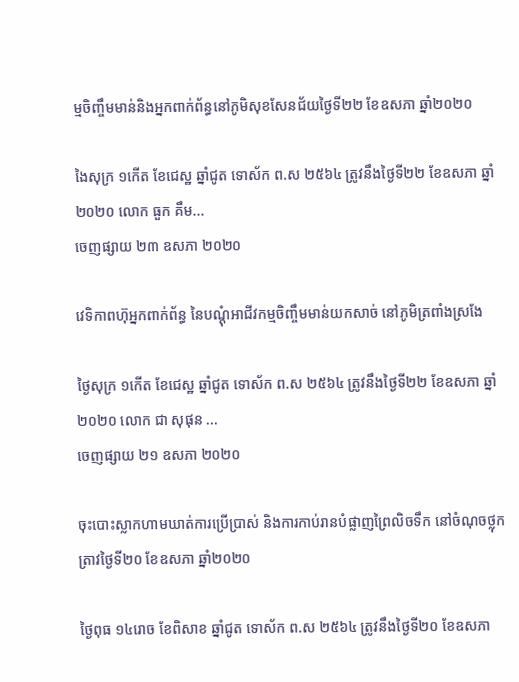ម្មចិញ្ចឹមមាន់និងអ្នកពាក់ព័ន្ធនៅភូមិសុខសែនជ័យថ្ងៃទី២២ ខែឧសភា ឆ្នាំ២០២០

ងៃសុក្រ ១កើត ខែជេស្ឋ ឆ្នាំជូត ទោស័ក ព.ស ២៥៦៤ ត្រូវនឹងថ្ងៃទី២២ ខែឧសភា ឆ្នាំ២០២០ លោក ធួក គឹម...
ចេញផ្សាយ ២៣ ឧសភា ២០២០

វេទិកាពហ៊ុអ្នកពាក់ព័ន្ធ នៃបណ្តុំអាជីវកម្មចិញ្ចឹមមាន់យកសាច់ នៅភូមិត្រពាំងស្រងែ

ថ្ងៃសុក្រ ១កើត ខែជេស្ឋ ឆ្នាំជូត ទោស័ក ព.ស ២៥៦៤ ត្រូវនឹងថ្ងៃទី២២ ខែឧសភា ឆ្នាំ២០២០ លោក ជា សុផុន ...
ចេញផ្សាយ ២១ ឧសភា ២០២០

ចុះបោះស្លាកហាមឃាត់ការប្រើប្រាស់ និងការកាប់រានបំផ្លាញព្រៃលិចទឹក នៅចំណុចថ្លុកត្រាវថ្ងៃទី២០ ខែឧសភា ឆ្នាំ២០២០

ថ្ងៃពុធ ១៤រោច ខែពិសាខ ឆ្នាំជូត ទោស័ក ព.ស ២៥៦៤ ត្រូវនឹងថ្ងៃទី២០ ខែឧសភា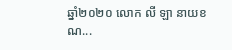ឆ្នាំ២០២០ លោក លី ឡា នាយខណ...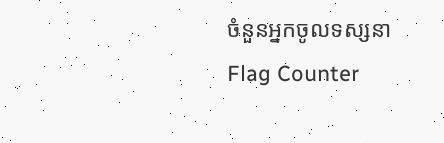ចំនួនអ្នកចូលទស្សនា
Flag Counter